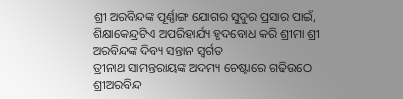ଶ୍ରୀ ଅରବିନ୍ଦଙ୍କ ପୂର୍ଣ୍ଣାଙ୍ଗ ଯୋଗର ସୁଦୁର ପ୍ରସାର ପାଇଁ, ଶିକ୍ଷାକେନ୍ଦ୍ରଟିଏ ଅପରିହାର୍ଯ୍ୟ ହୃଦବୋଧ କରି ଶ୍ରୀମା ଶ୍ରୀ ଅରବିନ୍ଦଙ୍କ ଦିବ୍ୟ ସନ୍ତାନ ସ୍ୱର୍ଗତ
ତ୍ରୀନାଥ ସାମନ୍ତରାୟଙ୍କ ଅଦମ୍ୟ ଚେଷ୍ଟାରେ ଗଢିଉଠେ ଶ୍ରୀଅରବିନ୍ଦ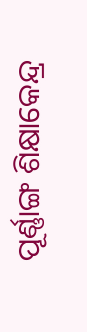ପୂର୍ଣ୍ଣାଙ୍ଗ ଶିକ୍ଷାକେନ୍ଦ୍ର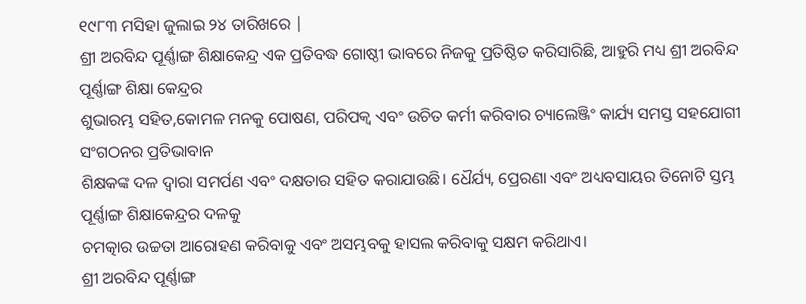୧୯୮୩ ମସିହା ଜୁଲାଇ ୨୪ ତାରିଖରେ |
ଶ୍ରୀ ଅରବିନ୍ଦ ପୂର୍ଣ୍ଣାଙ୍ଗ ଶିକ୍ଷାକେନ୍ଦ୍ର ଏକ ପ୍ରତିବଦ୍ଧ ଗୋଷ୍ଠୀ ଭାବରେ ନିଜକୁ ପ୍ରତିଷ୍ଠିତ କରିସାରିଛି, ଆହୁରି ମଧ୍ୟ ଶ୍ରୀ ଅରବିନ୍ଦ ପୂର୍ଣ୍ଣାଙ୍ଗ ଶିକ୍ଷା କେନ୍ଦ୍ରର
ଶୁଭାରମ୍ଭ ସହିତ,କୋମଳ ମନକୁ ପୋଷଣ, ପରିପକ୍ୱ ଏବଂ ଉଚିତ କର୍ମୀ କରିବାର ଚ୍ୟାଲେଞ୍ଜିଂ କାର୍ଯ୍ୟ ସମସ୍ତ ସହଯୋଗୀ ସଂଗଠନର ପ୍ରତିଭାବାନ
ଶିକ୍ଷକଙ୍କ ଦଳ ଦ୍ୱାରା ସମର୍ପଣ ଏବଂ ଦକ୍ଷତାର ସହିତ କରାଯାଉଛି। ଧୈର୍ଯ୍ୟ, ପ୍ରେରଣା ଏବଂ ଅଧ୍ୟବସାୟର ତିନୋଟି ସ୍ତମ୍ଭ ପୂର୍ଣ୍ଣାଙ୍ଗ ଶିକ୍ଷାକେନ୍ଦ୍ରର ଦଳକୁ
ଚମତ୍କାର ଉଚ୍ଚତା ଆରୋହଣ କରିବାକୁ ଏବଂ ଅସମ୍ଭବକୁ ହାସଲ କରିବାକୁ ସକ୍ଷମ କରିଥାଏ।
ଶ୍ରୀ ଅରବିନ୍ଦ ପୂର୍ଣ୍ଣାଙ୍ଗ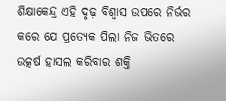ଶିକ୍ଷାକେନ୍ଦ୍ର ଏହି ଦୃଢ଼ ବିଶ୍ୱାସ ଉପରେ ନିର୍ଭର କରେ ଯେ ପ୍ରତ୍ୟେକ ପିଲା ନିଜ ଭିତରେ ଉତ୍କର୍ଷ ହାସଲ କରିବାର ଶକ୍ତି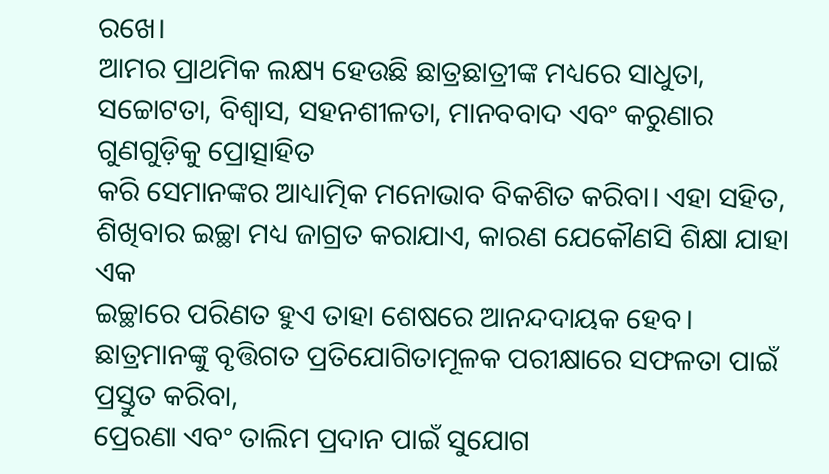ରଖେ।
ଆମର ପ୍ରାଥମିକ ଲକ୍ଷ୍ୟ ହେଉଛି ଛାତ୍ରଛାତ୍ରୀଙ୍କ ମଧ୍ୟରେ ସାଧୁତା, ସଚ୍ଚୋଟତା, ବିଶ୍ୱାସ, ସହନଶୀଳତା, ମାନବବାଦ ଏବଂ କରୁଣାର ଗୁଣଗୁଡ଼ିକୁ ପ୍ରୋତ୍ସାହିତ
କରି ସେମାନଙ୍କର ଆଧ୍ୟାତ୍ମିକ ମନୋଭାବ ବିକଶିତ କରିବା। ଏହା ସହିତ, ଶିଖିବାର ଇଚ୍ଛା ମଧ୍ୟ ଜାଗ୍ରତ କରାଯାଏ, କାରଣ ଯେକୌଣସି ଶିକ୍ଷା ଯାହା ଏକ
ଇଚ୍ଛାରେ ପରିଣତ ହୁଏ ତାହା ଶେଷରେ ଆନନ୍ଦଦାୟକ ହେବ। ଛାତ୍ରମାନଙ୍କୁ ବୃତ୍ତିଗତ ପ୍ରତିଯୋଗିତାମୂଳକ ପରୀକ୍ଷାରେ ସଫଳତା ପାଇଁ ପ୍ରସ୍ତୁତ କରିବା,
ପ୍ରେରଣା ଏବଂ ତାଲିମ ପ୍ରଦାନ ପାଇଁ ସୁଯୋଗ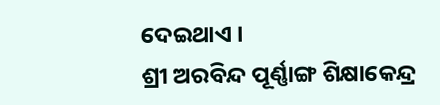ଦେଇଥାଏ ।
ଶ୍ରୀ ଅରବିନ୍ଦ ପୂର୍ଣ୍ଣାଙ୍ଗ ଶିକ୍ଷାକେନ୍ଦ୍ର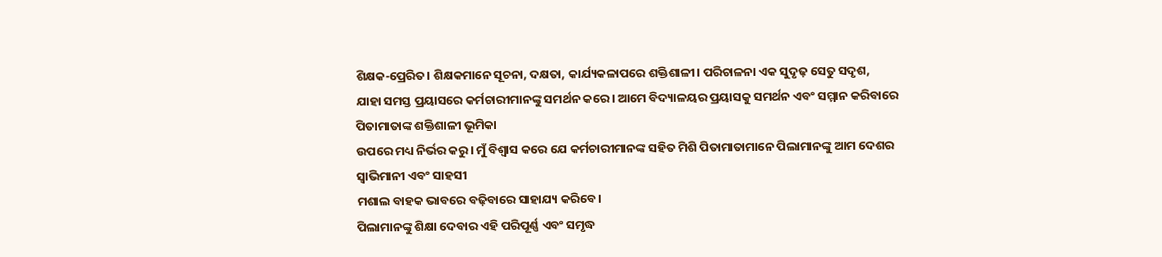ଶିକ୍ଷକ-ପ୍ରେରିତ। ଶିକ୍ଷକମାନେ ସୂଚନା, ଦକ୍ଷତା, କାର୍ଯ୍ୟକଳାପରେ ଶକ୍ତିଶାଳୀ। ପରିଚାଳନା ଏକ ସୁଦୃଢ଼ ସେତୁ ସଦୃଶ,
ଯାହା ସମସ୍ତ ପ୍ରୟାସରେ କର୍ମଚାରୀମାନଙ୍କୁ ସମର୍ଥନ କରେ। ଆମେ ବିଦ୍ୟାଳୟର ପ୍ରୟାସକୁ ସମର୍ଥନ ଏବଂ ସମ୍ମାନ କରିବାରେ ପିତାମାତାଙ୍କ ଶକ୍ତିଶାଳୀ ଭୂମିକା
ଉପରେ ମଧ୍ୟ ନିର୍ଭର କରୁ। ମୁଁ ବିଶ୍ୱାସ କରେ ଯେ କର୍ମଚାରୀମାନଙ୍କ ସହିତ ମିଶି ପିତାମାତାମାନେ ପିଲାମାନଙ୍କୁ ଆମ ଦେଶର ସ୍ୱାଭିମାନୀ ଏବଂ ସାହସୀ
ମଶାଲ ବାହକ ଭାବରେ ବଢ଼ିବାରେ ସାହାଯ୍ୟ କରିବେ।
ପିଲାମାନଙ୍କୁ ଶିକ୍ଷା ଦେବାର ଏହି ପରିପୂର୍ଣ୍ଣ ଏବଂ ସମୃଦ୍ଧ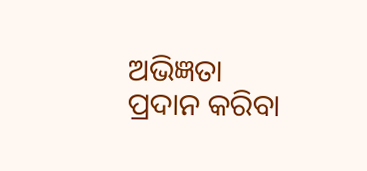ଅଭିଜ୍ଞତା ପ୍ରଦାନ କରିବା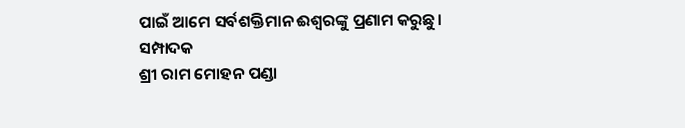ପାଇଁ ଆମେ ସର୍ବଶକ୍ତିମାନ ଈଶ୍ୱରଙ୍କୁ ପ୍ରଣାମ କରୁଛୁ।
ସମ୍ପାଦକ
ଶ୍ରୀ ରାମ ମୋହନ ପଣ୍ଡା